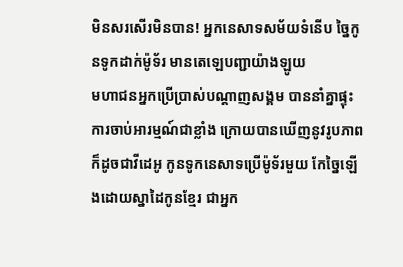មិនសរសើរមិនបាន! អ្នកនេសាទសម័យទំនើប ច្នៃកូនទូកដាក់ម៉ូទ័រ មានតេឡេបញ្ជាយ៉ាងឡូយ
មហាជនអ្នកប្រើប្រាស់បណ្ដាញសង្គម បាននាំគ្នាផ្ទុះការចាប់អារម្មណ៍ជាខ្លាំង ក្រោយបានឃើញនូវរូបភាពក៏ដូចជាវីដេអូ កូនទូកនេសាទប្រើម៉ូទ័រមួយ កែច្នៃឡើងដោយស្នាដៃកូនខ្មែរ ជាអ្នក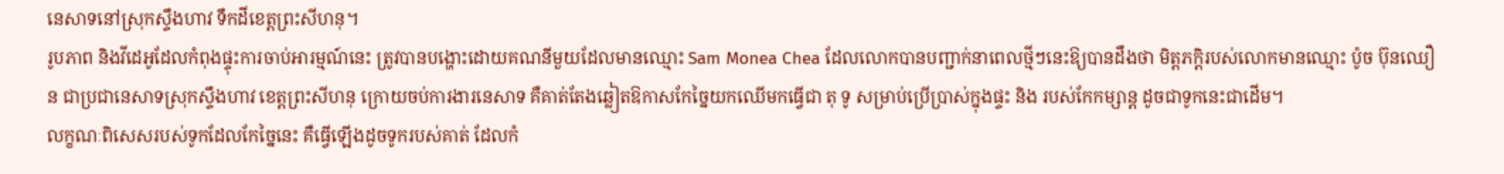នេសាទនៅស្រុកស្ទឹងហាវ ទឹកដីខេត្តព្រះសីហនុ។
រូបភាព និងវីដេអូដែលកំពុងផ្ទុះការចាប់អារម្មណ៍នេះ ត្រូវបានបង្ហោះដោយគណនីមួយដែលមានឈ្មោះ Sam Monea Chea ដែលលោកបានបញ្ជាក់នាពេលថ្មីៗនេះឱ្យបានដឹងថា មិត្តភក្តិរបស់លោកមានឈ្មោះ ប៉ូច ប៊ុនឈឿន ជាប្រជានេសាទស្រុកស្ទឹងហាវ ខេត្តព្រះសីហនុ ក្រោយចប់ការងារនេសាទ គឺគាត់តែងឆ្លៀតឱកាសកែច្នៃយកឈើមកធ្វើជា តុ ទូ សម្រាប់ប្រើប្រាស់ក្នុងផ្ទះ និង របស់កែកម្សាន្ត ដូចជាទូកនេះជាដើម។
លក្ខណៈពិសេសរបស់ទូកដែលកែច្នៃនេះ គឺធ្វើឡើងដូចទូករបស់គាត់ ដែលកំ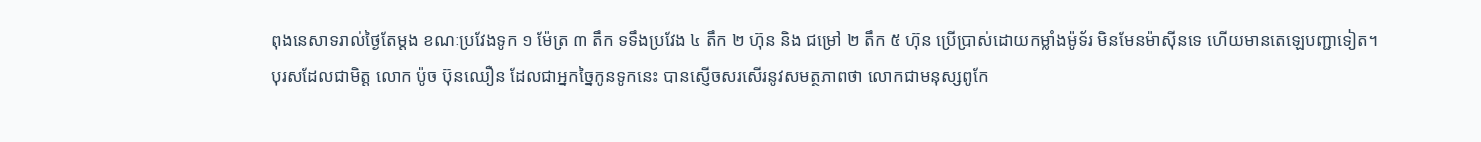ពុងនេសាទរាល់ថ្ងៃតែម្ដង ខណៈប្រវែងទូក ១ ម៉ែត្រ ៣ តឹក ទទឹងប្រវែង ៤ តឹក ២ ហ៊ុន និង ជម្រៅ ២ តឹក ៥ ហ៊ុន ប្រើប្រាស់ដោយកម្លាំងម៉ូទ័រ មិនមែនម៉ាស៊ីនទេ ហើយមានតេឡេបញ្ជាទៀត។
បុរសដែលជាមិត្ត លោក ប៉ូច ប៊ុនឈឿន ដែលជាអ្នកច្នៃកូនទូកនេះ បានស្ញើចសរសើរនូវសមត្ថភាពថា លោកជាមនុស្សពូកែ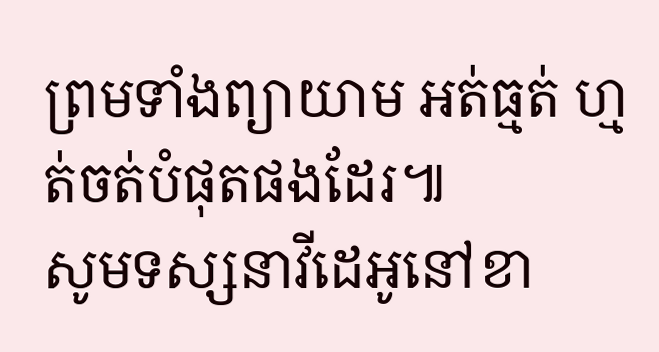ព្រមទាំងព្យាយាម អត់ធ្មត់ ហ្មត់ចត់បំផុតផងដែរ៕
សូមទស្សនាវីដេអូនៅខា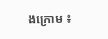ងក្រោម ៖